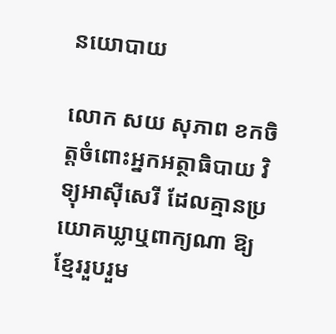នយោបាយ

លោក សយ សុភាព ខកចិត្តចំពោះអ្នកអត្ថាធិបាយ វិទ្យុអាស៊ីសេរី ដែលគ្មានប្រយោគឃ្លាឬពាក្យណា ឱ្យខ្មែររួបរួម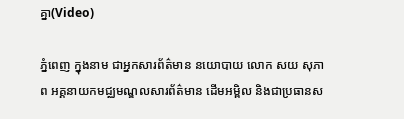គ្នា(Video)

ភ្នំពេញ ក្នុងនាម ជាអ្នកសារព័ត៌មាន នយោបាយ លោក សយ សុភាព អគ្គនាយកមជ្ឈមណ្ឌលសារព័ត៌មាន ដើមអម្ពិល និងជាប្រធានស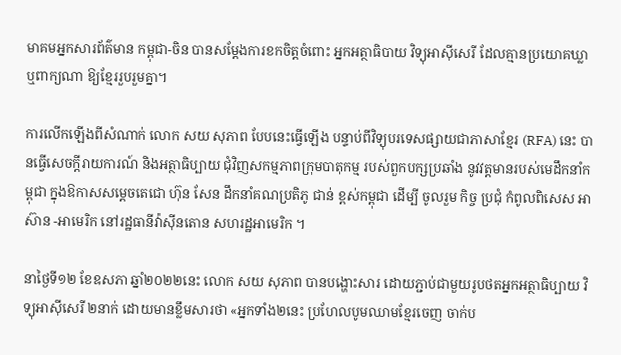មាគមអ្នកសារព័ត៌មាន កម្ពុជា-ចិន បានសម្ដែងការខកចិត្តចំពោះ អ្នកអត្ថាធិបាយ វិទ្យុអាស៊ីសេរី ដែលគ្មានប្រយោគឃ្លាឬពាក្យណា ឱ្យខ្មែររួបរួមគ្នា។

ការលើកឡើងពីសំណាក់ លោក សយ សុភាព បែបនេះធ្វើឡើង បន្ទាប់ពីវិទ្យុបរទេសផ្សាយជាភាសាខ្មែរ (RFA) នេះ បានធ្វើសេចក្ដីរាយការណ៍ និងអត្ថាធិប្បាយ ជុំវិញសកម្មភាពក្រុមបាតុកម្ម របស់ពួកបក្សប្រឆាំង នូវវត្តមានរបស់មេដឹកនាំកម្ពុជា ក្នុងឱកាសសម្ដេចតេជោ ហ៊ុន សែន ដឹកនាំគណប្រតិភូ ជាន់ ខ្ពស់កម្ពុជា ដើម្បី ចូលរួម កិច្ច ប្រជុំ កំពូលពិសេស អាស៊ាន -អាមេរិក នៅរដ្ឋធានីវ៉ាស៊ីនតោន សហរដ្ឋអាមេរិក ។

នាថ្ងៃទី១២ ខែឧសភា ឆ្នាំ២០២២នេះ លោក សយ សុភាព បានបង្ហោះសារ ដោយភ្ជាប់ជាមួយរូបថតអ្នកអត្ថាធិប្បាយ វិទ្យុអាស៊ីសេរី ២នាក់ ដោយមានខ្លឹមសារថា «អ្នកទាំង២នេះ ប្រហែលបូមឈាមខ្មែរចេញ ចាក់ប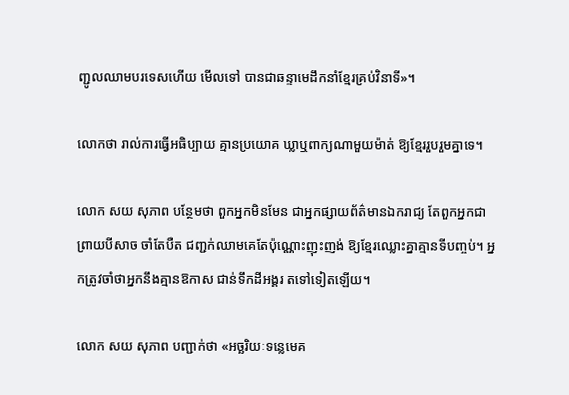ញ្ជូលឈាមបរទេសហើយ មើលទៅ បានជាឆន្ទាមេដឹកនាំខ្មែរគ្រប់វិនាទី»។

លោកថា រាល់ការធ្វើអធិប្បាយ គ្មានប្រយោគ ឃ្លាឬពាក្យណាមួយម៉ាត់ ឱ្យខ្មែររួបរួមគ្នាទេ។

លោក សយ សុភាព បន្ថែមថា ពួកអ្នកមិនមែន ជាអ្នកផ្សាយព័ត៌មានឯករាជ្យ តែពួកអ្នកជាព្រាយបីសាច ចាំតែបឺត ជញ្ជក់ឈាមគេតែប៉ុណ្ណោះញុះញង់ ឱ្យខ្មែរឈ្លោះគ្នាគ្មានទីបញ្ចប់។ អ្នកត្រូវចាំថាអ្នកនឹងគ្មានឱកាស ជាន់ទឹកដីអង្គរ តទៅទៀតឡើយ។

លោក សយ សុភាព បញ្ជាក់ថា «អច្ឆរិយៈទន្លេមេគ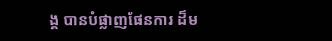ង្គ បានបំផ្លាញផែនការ ដ៏ម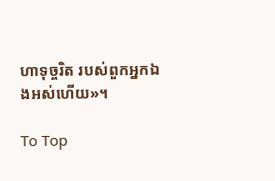ហាទុច្ចរិត របស់ពួកអ្នកឯងអស់ហើយ»។

To Top